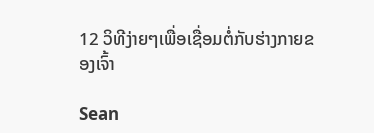12 ວິທີງ່າຍໆເພື່ອເຊື່ອມຕໍ່ກັບຮ່າງກາຍຂອງເຈົ້າ

Sean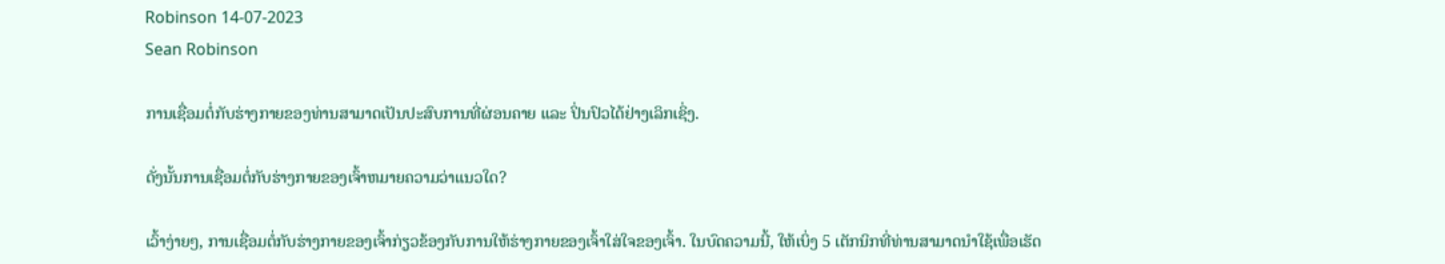Robinson 14-07-2023
Sean Robinson

ການເຊື່ອມຕໍ່ກັບຮ່າງກາຍຂອງທ່ານສາມາດເປັນປະສົບການທີ່ຜ່ອນຄາຍ ແລະ ປິ່ນປົວໄດ້ຢ່າງເລິກເຊິ່ງ.

ດັ່ງນັ້ນການເຊື່ອມຕໍ່ກັບຮ່າງກາຍຂອງເຈົ້າຫມາຍຄວາມວ່າແນວໃດ?

ເວົ້າງ່າຍໆ, ການເຊື່ອມຕໍ່ກັບຮ່າງກາຍຂອງເຈົ້າກ່ຽວຂ້ອງກັບການໃຫ້ຮ່າງກາຍຂອງເຈົ້າໃສ່ໃຈຂອງເຈົ້າ. ໃນບົດຄວາມນີ້, ໃຫ້ເບິ່ງ 5 ເຕັກນິກທີ່ທ່ານສາມາດນໍາໃຊ້ເພື່ອເຮັດ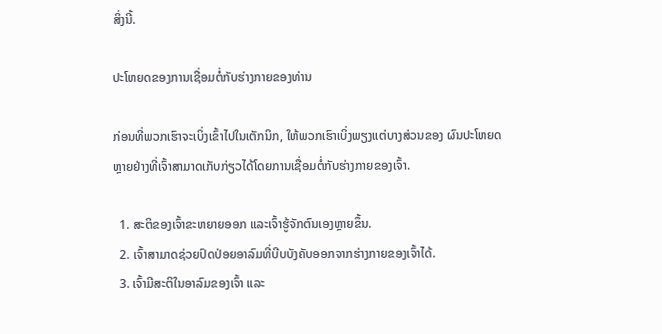ສິ່ງນີ້.

ປະໂຫຍດຂອງການເຊື່ອມຕໍ່ກັບຮ່າງກາຍຂອງທ່ານ

ກ່ອນທີ່ພວກເຮົາຈະເບິ່ງເຂົ້າໄປໃນເຕັກນິກ, ໃຫ້ພວກເຮົາເບິ່ງພຽງແຕ່ບາງສ່ວນຂອງ ຜົນປະໂຫຍດຫຼາຍຢ່າງທີ່ເຈົ້າສາມາດເກັບກ່ຽວໄດ້ໂດຍການເຊື່ອມຕໍ່ກັບຮ່າງກາຍຂອງເຈົ້າ.

  1. ສະຕິຂອງເຈົ້າຂະຫຍາຍອອກ ແລະເຈົ້າຮູ້ຈັກຕົນເອງຫຼາຍຂຶ້ນ.
  2. ເຈົ້າສາມາດຊ່ວຍປົດປ່ອຍອາລົມທີ່ບີບບັງຄັບອອກຈາກຮ່າງກາຍຂອງເຈົ້າໄດ້.
  3. ເຈົ້າມີສະຕິໃນອາລົມຂອງເຈົ້າ ແລະ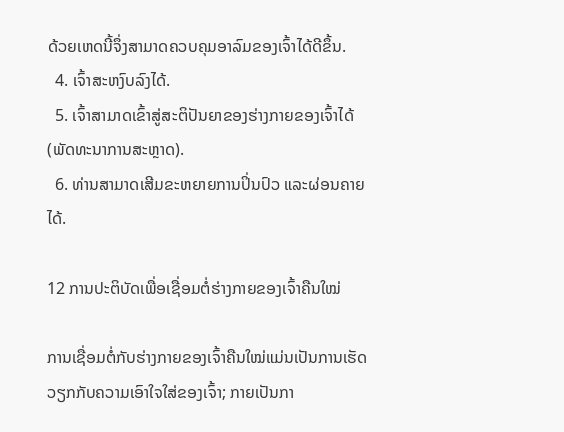ດ້ວຍເຫດນີ້ຈຶ່ງສາມາດຄວບຄຸມອາລົມຂອງເຈົ້າໄດ້ດີຂຶ້ນ.
  4. ເຈົ້າສະຫງົບລົງໄດ້.
  5. ເຈົ້າສາມາດເຂົ້າສູ່ສະຕິປັນຍາຂອງຮ່າງກາຍຂອງເຈົ້າໄດ້ (ພັດທະນາການສະຫຼາດ).
  6. ທ່ານສາມາດເສີມຂະຫຍາຍການປິ່ນປົວ ແລະຜ່ອນຄາຍໄດ້.

12 ການປະຕິບັດເພື່ອເຊື່ອມຕໍ່ຮ່າງກາຍຂອງເຈົ້າຄືນໃໝ່

ການເຊື່ອມຕໍ່ກັບຮ່າງກາຍຂອງເຈົ້າຄືນໃໝ່ແມ່ນເປັນການເຮັດວຽກກັບຄວາມເອົາໃຈໃສ່ຂອງເຈົ້າ; ກາຍເປັນກາ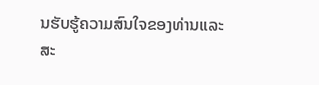ນຮັບຮູ້ຄວາມສົນໃຈຂອງທ່ານແລະສະ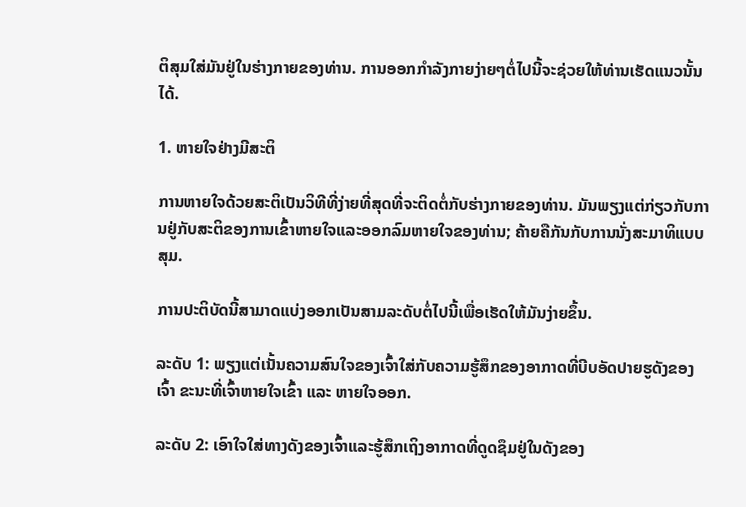ຕິສຸມໃສ່ມັນຢູ່ໃນຮ່າງກາຍຂອງທ່ານ. ການອອກກໍາລັງກາຍງ່າຍໆຕໍ່ໄປນີ້ຈະຊ່ວຍໃຫ້ທ່ານເຮັດແນວນັ້ນໄດ້.

1. ຫາຍໃຈຢ່າງມີສະຕິ

ການຫາຍໃຈດ້ວຍສະຕິເປັນວິທີທີ່ງ່າຍທີ່ສຸດທີ່ຈະຕິດຕໍ່ກັບຮ່າງກາຍຂອງທ່ານ. ມັນພຽງແຕ່ກ່ຽວກັບການຢູ່ກັບສະຕິຂອງການເຂົ້າຫາຍໃຈແລະອອກລົມຫາຍໃຈຂອງທ່ານ; ຄ້າຍຄືກັນກັບການນັ່ງສະມາທິແບບສຸມ.

ການປະຕິບັດນີ້ສາມາດແບ່ງອອກເປັນສາມລະດັບຕໍ່ໄປນີ້ເພື່ອເຮັດໃຫ້ມັນງ່າຍຂຶ້ນ.

ລະດັບ 1: ພຽງແຕ່ເນັ້ນຄວາມສົນໃຈຂອງເຈົ້າໃສ່ກັບຄວາມຮູ້ສຶກຂອງອາກາດທີ່ບີບອັດປາຍຮູດັງຂອງເຈົ້າ ຂະນະທີ່ເຈົ້າຫາຍໃຈເຂົ້າ ແລະ ຫາຍໃຈອອກ.

ລະດັບ 2: ເອົາໃຈໃສ່ທາງດັງຂອງເຈົ້າແລະຮູ້ສຶກເຖິງອາກາດທີ່ດູດຊຶມຢູ່ໃນດັງຂອງ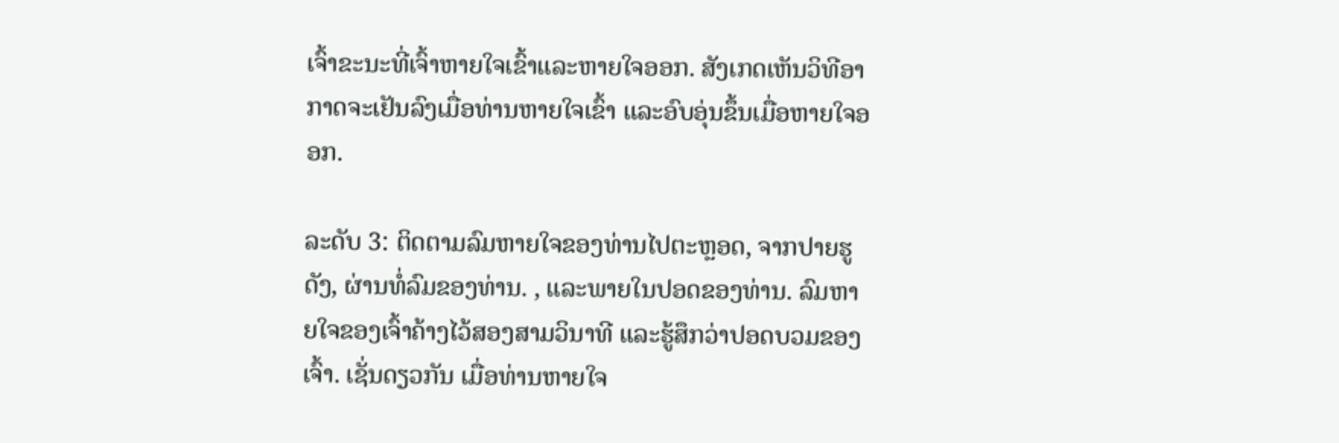ເຈົ້າຂະນະທີ່ເຈົ້າຫາຍໃຈເຂົ້າແລະຫາຍໃຈອອກ. ສັງເກດເຫັນວິທີອາກາດຈະເຢັນລົງເມື່ອທ່ານຫາຍໃຈເຂົ້າ ແລະອົບອຸ່ນຂຶ້ນເມື່ອຫາຍໃຈອອກ.

ລະດັບ 3: ຕິດຕາມລົມຫາຍໃຈຂອງທ່ານໄປຕະຫຼອດ, ຈາກປາຍຮູດັງ, ຜ່ານທໍ່ລົມຂອງທ່ານ. , ແລະພາຍໃນປອດຂອງທ່ານ. ລົມຫາຍໃຈຂອງເຈົ້າຄ້າງໄວ້ສອງສາມວິນາທີ ແລະຮູ້ສຶກວ່າປອດບວມຂອງເຈົ້າ. ເຊັ່ນດຽວກັນ ເມື່ອທ່ານຫາຍໃຈ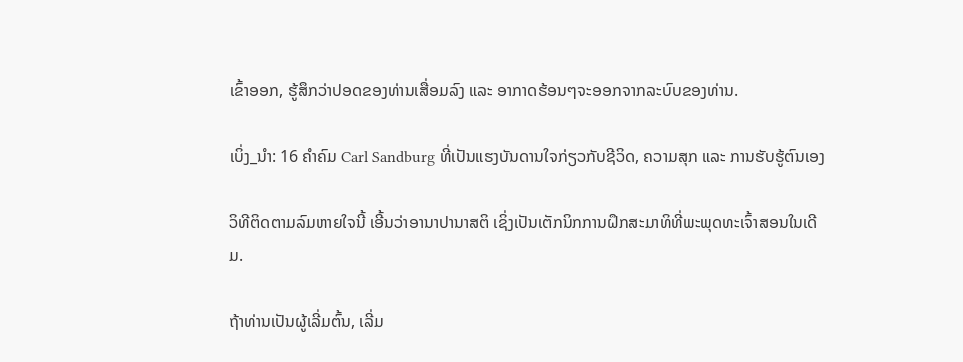ເຂົ້າອອກ, ຮູ້ສຶກວ່າປອດຂອງທ່ານເສື່ອມລົງ ແລະ ອາກາດຮ້ອນໆຈະອອກຈາກລະບົບຂອງທ່ານ.

ເບິ່ງ_ນຳ: 16 ຄຳຄົມ Carl Sandburg ທີ່ເປັນແຮງບັນດານໃຈກ່ຽວກັບຊີວິດ, ຄວາມສຸກ ແລະ ການຮັບຮູ້ຕົນເອງ

ວິທີຕິດຕາມລົມຫາຍໃຈນີ້ ເອີ້ນວ່າອານາປານາສຕິ ເຊິ່ງເປັນເຕັກນິກການຝຶກສະມາທິທີ່ພະພຸດທະເຈົ້າສອນໃນເດີມ.

ຖ້າທ່ານເປັນຜູ້ເລີ່ມຕົ້ນ, ເລີ່ມ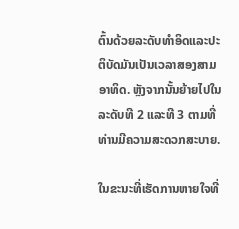ຕົ້ນດ້ວຍລະດັບທໍາອິດແລະປະຕິບັດມັນເປັນເວລາສອງສາມອາທິດ. ຫຼັງຈາກນັ້ນຍ້າຍໄປໃນລະດັບທີ 2 ແລະທີ 3 ຕາມທີ່ທ່ານມີຄວາມສະດວກສະບາຍ.

ໃນຂະນະທີ່ເຮັດການຫາຍໃຈທີ່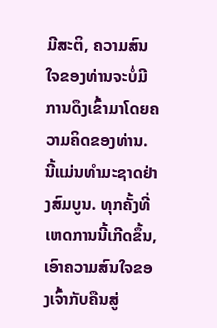ມີສະຕິ, ຄວາມສົນໃຈຂອງທ່ານຈະບໍ່ມີການດຶງເຂົ້າມາໂດຍຄວາມຄິດຂອງທ່ານ. ນີ້ແມ່ນທໍາມະຊາດຢ່າງສົມບູນ. ທຸກຄັ້ງທີ່ເຫດການນີ້ເກີດຂຶ້ນ, ເອົາຄວາມສົນໃຈຂອງເຈົ້າກັບຄືນສູ່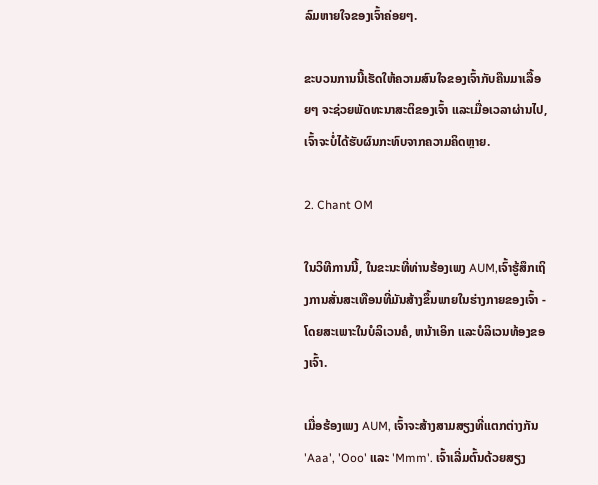ລົມຫາຍໃຈຂອງເຈົ້າຄ່ອຍໆ.

ຂະບວນການນີ້ເຮັດໃຫ້ຄວາມສົນໃຈຂອງເຈົ້າກັບຄືນມາເລື້ອຍໆ ຈະຊ່ວຍພັດທະນາສະຕິຂອງເຈົ້າ ແລະເມື່ອເວລາຜ່ານໄປ, ເຈົ້າຈະບໍ່ໄດ້ຮັບຜົນກະທົບຈາກຄວາມຄິດຫຼາຍ.

2. Chant OM

ໃນວິທີການນີ້, ໃນຂະນະທີ່ທ່ານຮ້ອງເພງ AUM,ເຈົ້າຮູ້ສຶກເຖິງການສັ່ນສະເທືອນທີ່ມັນສ້າງຂຶ້ນພາຍໃນຮ່າງກາຍຂອງເຈົ້າ - ໂດຍສະເພາະໃນບໍລິເວນຄໍ, ຫນ້າເອິກ ແລະບໍລິເວນທ້ອງຂອງເຈົ້າ.

ເມື່ອຮ້ອງເພງ AUM, ເຈົ້າຈະສ້າງສາມສຽງທີ່ແຕກຕ່າງກັນ 'Aaa', 'Ooo' ແລະ 'Mmm'. ເຈົ້າເລີ່ມຕົ້ນດ້ວຍສຽງ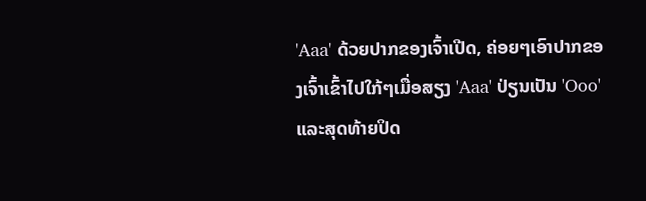'Aaa' ດ້ວຍປາກຂອງເຈົ້າເປີດ, ຄ່ອຍໆເອົາປາກຂອງເຈົ້າເຂົ້າໄປໃກ້ໆເມື່ອສຽງ 'Aaa' ປ່ຽນເປັນ 'Ooo' ແລະສຸດທ້າຍປິດ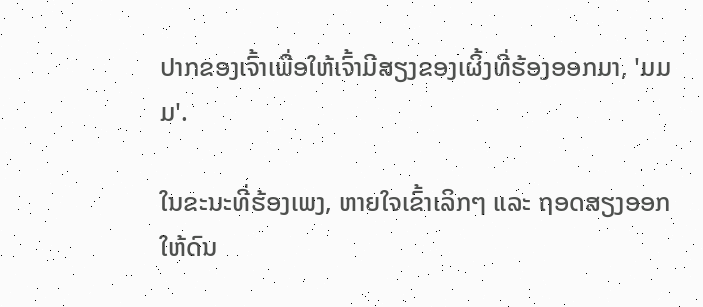ປາກຂອງເຈົ້າເພື່ອໃຫ້ເຈົ້າມີສຽງຂອງເຜິ້ງທີ່ຮ້ອງອອກມາ, 'ມມມ'.

ໃນຂະນະທີ່ຮ້ອງເພງ, ຫາຍໃຈເຂົ້າເລິກໆ ແລະ ຖອດສຽງອອກໃຫ້ດົນ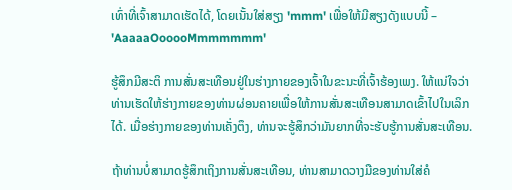ເທົ່າທີ່ເຈົ້າສາມາດເຮັດໄດ້, ໂດຍເນັ້ນໃສ່ສຽງ 'mmm' ເພື່ອໃຫ້ມີສຽງດັງແບບນີ້ – 'AaaaaOooooMmmmmmm'

ຮູ້ສຶກມີສະຕິ ການສັ່ນສະເທືອນຢູ່ໃນຮ່າງກາຍຂອງເຈົ້າໃນຂະນະທີ່ເຈົ້າຮ້ອງເພງ. ໃຫ້ແນ່ໃຈວ່າທ່ານເຮັດໃຫ້ຮ່າງກາຍຂອງທ່ານຜ່ອນຄາຍເພື່ອໃຫ້ການສັ່ນສະເທືອນສາມາດເຂົ້າໄປໃນເລິກໄດ້. ເມື່ອຮ່າງກາຍຂອງທ່ານເຄັ່ງຕຶງ, ທ່ານຈະຮູ້ສຶກວ່າມັນຍາກທີ່ຈະຮັບຮູ້ການສັ່ນສະເທືອນ.

ຖ້າທ່ານບໍ່ສາມາດຮູ້ສຶກເຖິງການສັ່ນສະເທືອນ, ທ່ານສາມາດວາງມືຂອງທ່ານໃສ່ຄໍ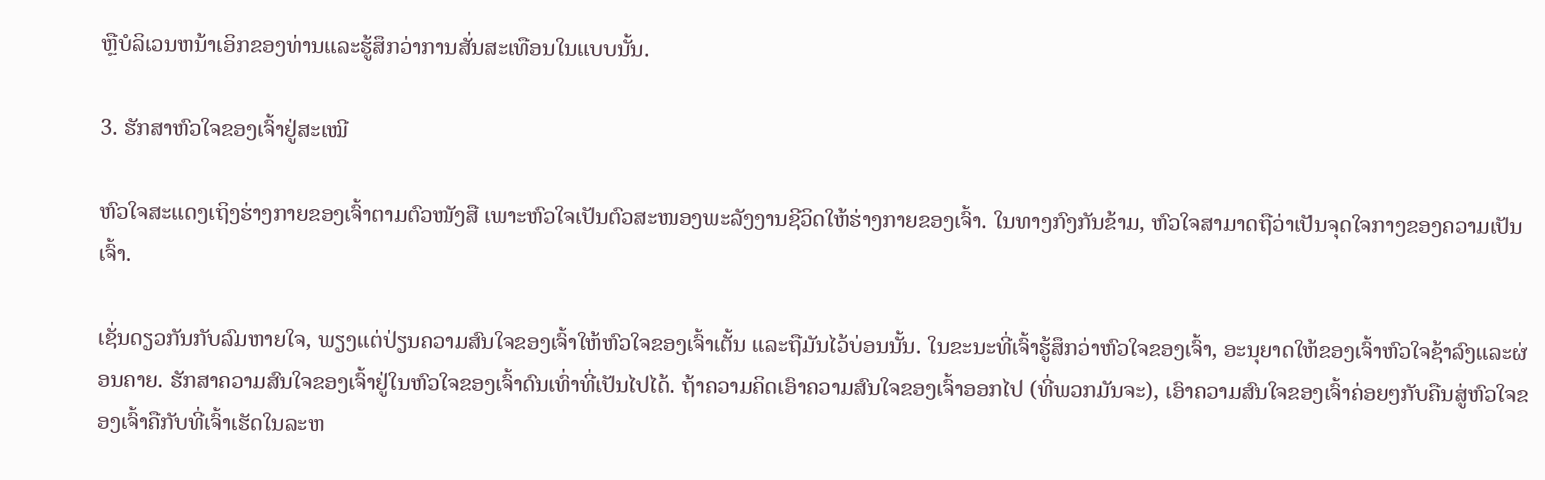ຫຼືບໍລິເວນຫນ້າເອິກຂອງທ່ານແລະຮູ້ສຶກວ່າການສັ່ນສະເທືອນໃນແບບນັ້ນ.

3. ຮັກສາຫົວໃຈຂອງເຈົ້າຢູ່ສະເໝີ

ຫົວໃຈສະແດງເຖິງຮ່າງກາຍຂອງເຈົ້າຕາມຕົວໜັງສື ເພາະຫົວໃຈເປັນຕົວສະໜອງພະລັງງານຊີວິດໃຫ້ຮ່າງກາຍຂອງເຈົ້າ. ໃນທາງກົງກັນຂ້າມ, ຫົວໃຈສາມາດຖືວ່າເປັນຈຸດໃຈກາງຂອງຄວາມເປັນເຈົ້າ.

ເຊັ່ນດຽວກັນກັບລົມຫາຍໃຈ, ພຽງແຕ່ປ່ຽນຄວາມສົນໃຈຂອງເຈົ້າໃຫ້ຫົວໃຈຂອງເຈົ້າເຕັ້ນ ແລະຖືມັນໄວ້ບ່ອນນັ້ນ. ໃນຂະນະທີ່ເຈົ້າຮູ້ສຶກວ່າຫົວໃຈຂອງເຈົ້າ, ອະນຸຍາດໃຫ້ຂອງເຈົ້າຫົວໃຈຊ້າລົງແລະຜ່ອນຄາຍ. ຮັກສາຄວາມສົນໃຈຂອງເຈົ້າຢູ່ໃນຫົວໃຈຂອງເຈົ້າດົນເທົ່າທີ່ເປັນໄປໄດ້. ຖ້າຄວາມຄິດເອົາຄວາມສົນໃຈຂອງເຈົ້າອອກໄປ (ທີ່ພວກມັນຈະ), ເອົາຄວາມສົນໃຈຂອງເຈົ້າຄ່ອຍໆກັບຄືນສູ່ຫົວໃຈຂອງເຈົ້າຄືກັບທີ່ເຈົ້າເຮັດໃນລະຫ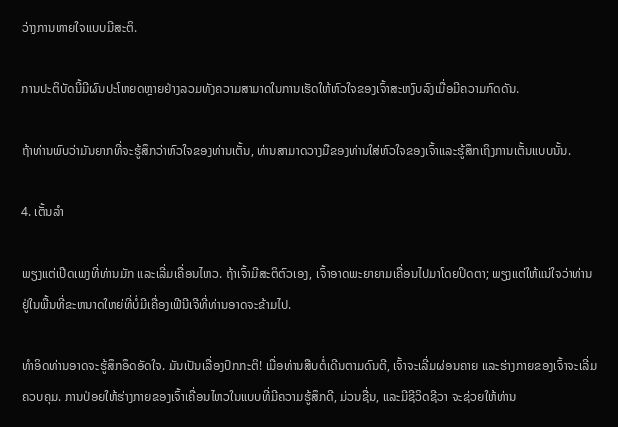ວ່າງການຫາຍໃຈແບບມີສະຕິ.

ການປະຕິບັດນີ້ມີຜົນປະໂຫຍດຫຼາຍຢ່າງລວມທັງຄວາມສາມາດໃນການເຮັດໃຫ້ຫົວໃຈຂອງເຈົ້າສະຫງົບລົງເມື່ອມີຄວາມກົດດັນ.

ຖ້າທ່ານພົບວ່າມັນຍາກທີ່ຈະຮູ້ສຶກວ່າຫົວໃຈຂອງທ່ານເຕັ້ນ, ທ່ານສາມາດວາງມືຂອງທ່ານໃສ່ຫົວໃຈຂອງເຈົ້າແລະຮູ້ສຶກເຖິງການເຕັ້ນແບບນັ້ນ.

4. ເຕັ້ນລຳ

ພຽງແຕ່ເປີດເພງທີ່ທ່ານມັກ ແລະເລີ່ມເຄື່ອນໄຫວ. ຖ້າເຈົ້າມີສະຕິຕົວເອງ, ເຈົ້າອາດພະຍາຍາມເຄື່ອນໄປມາໂດຍປິດຕາ; ພຽງແຕ່ໃຫ້ແນ່ໃຈວ່າທ່ານຢູ່ໃນພື້ນທີ່ຂະຫນາດໃຫຍ່ທີ່ບໍ່ມີເຄື່ອງເຟີນີເຈີທີ່ທ່ານອາດຈະຂ້າມໄປ.

ທໍາອິດທ່ານອາດຈະຮູ້ສຶກອຶດອັດໃຈ. ມັນເປັນເລື່ອງປົກກະຕິ! ເມື່ອທ່ານສືບຕໍ່ເດີນຕາມດົນຕີ, ເຈົ້າຈະເລີ່ມຜ່ອນຄາຍ ແລະຮ່າງກາຍຂອງເຈົ້າຈະເລີ່ມຄວບຄຸມ. ການປ່ອຍໃຫ້ຮ່າງກາຍຂອງເຈົ້າເຄື່ອນໄຫວໃນແບບທີ່ມີຄວາມຮູ້ສຶກດີ, ມ່ວນຊື່ນ, ແລະມີຊີວິດຊີວາ ຈະຊ່ວຍໃຫ້ທ່ານ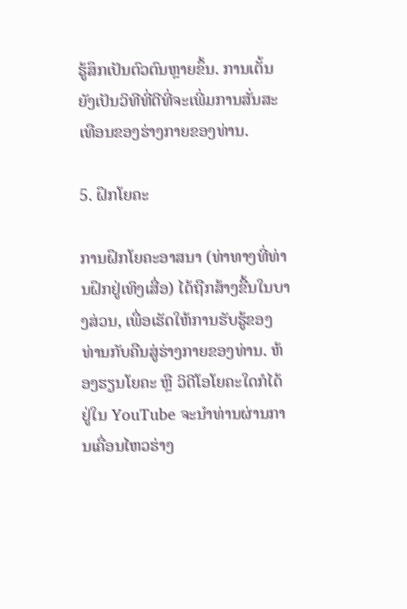ຮູ້ສຶກເປັນຕົວຕົນຫຼາຍຂຶ້ນ. ການເຕັ້ນຍັງເປັນວິທີທີ່ດີທີ່ຈະເພີ່ມການສັ່ນສະເທືອນຂອງຮ່າງກາຍຂອງທ່ານ.

5. ຝຶກໂຍຄະ

ການຝຶກໂຍຄະອາສນາ (ທ່າທາງທີ່ທ່ານຝຶກຢູ່ເທິງເສື່ອ) ໄດ້ຖືກສ້າງຂື້ນໃນບາງສ່ວນ, ເພື່ອເຮັດໃຫ້ການຮັບຮູ້ຂອງທ່ານກັບຄືນສູ່ຮ່າງກາຍຂອງທ່ານ. ຫ້ອງຮຽນໂຍຄະ ຫຼື ວິດີໂອໂຍຄະໃດກໍໄດ້ຢູ່ໃນ YouTube ຈະນໍາທ່ານຜ່ານການເຄື່ອນໄຫວຮ່າງ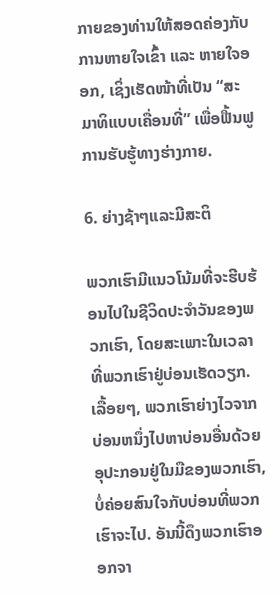ກາຍຂອງທ່ານໃຫ້ສອດຄ່ອງກັບການຫາຍໃຈເຂົ້າ ແລະ ຫາຍໃຈອອກ, ເຊິ່ງເຮັດໜ້າທີ່ເປັນ “ສະມາທິແບບເຄື່ອນທີ່” ເພື່ອຟື້ນຟູການຮັບຮູ້ທາງຮ່າງກາຍ.

6. ຍ່າງຊ້າໆແລະມີສະຕິ

ພວກເຮົາມີແນວໂນ້ມທີ່ຈະຮີບຮ້ອນໄປໃນຊີວິດປະຈຳວັນຂອງພວກເຮົາ, ໂດຍສະເພາະໃນເວລາທີ່ພວກເຮົາຢູ່ບ່ອນເຮັດວຽກ. ເລື້ອຍໆ, ພວກເຮົາຍ່າງໄວຈາກບ່ອນຫນຶ່ງໄປຫາບ່ອນອື່ນດ້ວຍອຸປະກອນຢູ່ໃນມືຂອງພວກເຮົາ, ບໍ່ຄ່ອຍສົນໃຈກັບບ່ອນທີ່ພວກເຮົາຈະໄປ. ອັນນີ້ດຶງພວກເຮົາອອກຈາ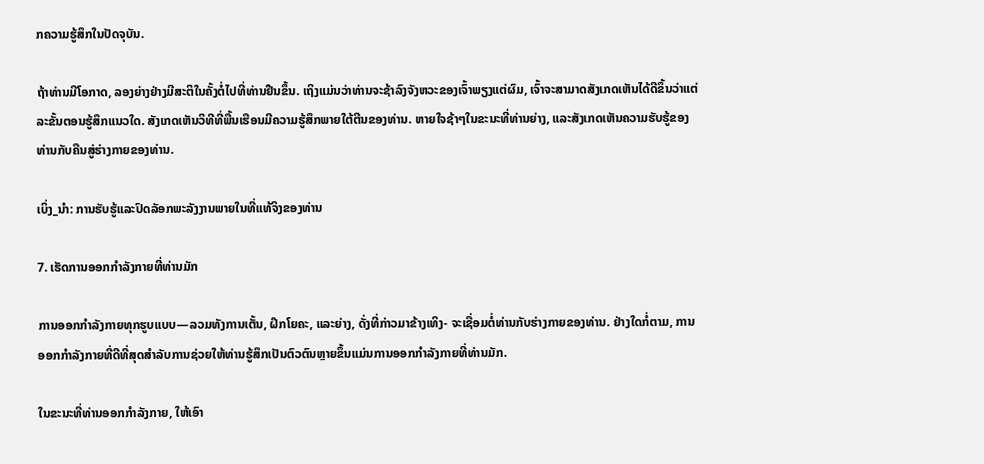ກຄວາມຮູ້ສຶກໃນປັດຈຸບັນ.

ຖ້າທ່ານມີໂອກາດ, ລອງຍ່າງຢ່າງມີສະຕິໃນຄັ້ງຕໍ່ໄປທີ່ທ່ານຢືນຂຶ້ນ. ເຖິງແມ່ນວ່າທ່ານຈະຊ້າລົງຈັງຫວະຂອງເຈົ້າພຽງແຕ່ຜົມ, ເຈົ້າຈະສາມາດສັງເກດເຫັນໄດ້ດີຂຶ້ນວ່າແຕ່ລະຂັ້ນຕອນຮູ້ສຶກແນວໃດ. ສັງເກດເຫັນວິທີທີ່ພື້ນເຮືອນມີຄວາມຮູ້ສຶກພາຍໃຕ້ຕີນຂອງທ່ານ. ຫາຍໃຈຊ້າໆໃນຂະນະທີ່ທ່ານຍ່າງ, ແລະສັງເກດເຫັນຄວາມຮັບຮູ້ຂອງທ່ານກັບຄືນສູ່ຮ່າງກາຍຂອງທ່ານ.

ເບິ່ງ_ນຳ: ການຮັບຮູ້ແລະປົດລັອກພະລັງງານພາຍໃນທີ່ແທ້ຈິງຂອງທ່ານ

7. ເຮັດການອອກກຳລັງກາຍທີ່ທ່ານມັກ

ການອອກກຳລັງກາຍທຸກຮູບແບບ—ລວມທັງການເຕັ້ນ, ຝຶກໂຍຄະ, ແລະຍ່າງ, ດັ່ງທີ່ກ່າວມາຂ້າງເທິງ- ຈະເຊື່ອມຕໍ່ທ່ານກັບຮ່າງກາຍຂອງທ່ານ. ຢ່າງໃດກໍ່ຕາມ, ການອອກກໍາລັງກາຍທີ່ດີທີ່ສຸດສໍາລັບການຊ່ວຍໃຫ້ທ່ານຮູ້ສຶກເປັນຕົວຕົນຫຼາຍຂຶ້ນແມ່ນການອອກກໍາລັງກາຍທີ່ທ່ານມັກ.

ໃນຂະນະທີ່ທ່ານອອກກໍາລັງກາຍ, ໃຫ້ເອົາ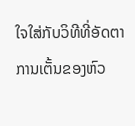ໃຈໃສ່ກັບວິທີທີ່ອັດຕາການເຕັ້ນຂອງຫົວ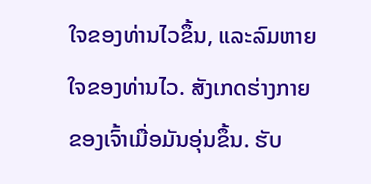ໃຈຂອງທ່ານໄວຂຶ້ນ, ແລະລົມຫາຍໃຈຂອງທ່ານໄວ. ສັງເກດຮ່າງກາຍຂອງເຈົ້າເມື່ອມັນອຸ່ນຂຶ້ນ. ຮັບ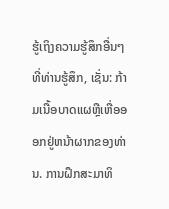ຮູ້ເຖິງຄວາມຮູ້ສຶກອື່ນໆທີ່ທ່ານຮູ້ສຶກ, ເຊັ່ນ: ກ້າມເນື້ອບາດແຜຫຼືເຫື່ອອອກຢູ່ຫນ້າຜາກຂອງທ່ານ. ການຝຶກສະມາທິ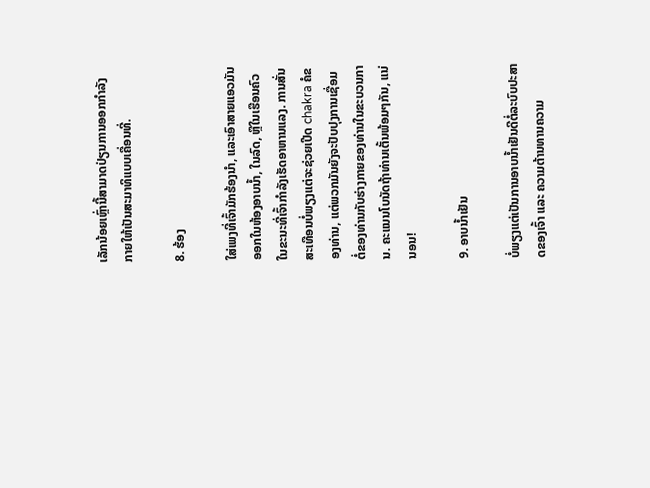ເລັກນ້ອຍເຫຼົ່ານີ້ສາມາດປ່ຽນການອອກກຳລັງກາຍໃຫ້ເປັນສະມາທິແບບເຄື່ອນທີ່.

8. ຮ້ອງ

ໃສ່ເພງທີ່ເຈົ້າມັກຮ້ອງນຳ, ແລະເອົາສາຍແອວມັນອອກໃນຫ້ອງອາບນໍ້າ, ໃນລົດ, ຫຼືໃນເຮືອນຄົວ ໃນຂະນະທີ່ເຈົ້າກຳລັງເຮັດອາຫານແລງ. ການສັ່ນສະເທືອນບໍ່ພຽງແຕ່ຈະຊ່ວຍເປີດ chakra ຄໍຂອງທ່ານ, ແຕ່ພວກມັນຍັງຈະປັບປຸງການເຊື່ອມຕໍ່ຂອງທ່ານກັບຮ່າງກາຍຂອງທ່ານໃນຂະບວນການ. ຄະແນນໂບນັດຖ້າທ່ານເຕັ້ນພ້ອມໆກັນ, ແນ່ນອນ!

9. ອາບນໍ້າເຢັນ

ບໍ່ພຽງແຕ່ເປັນການອາບນໍ້າເຢັນດີຕໍ່ລະບົບປະສາດຂອງເຈົ້າ ແລະ ຄວາມຕ້ານທານຄວາມ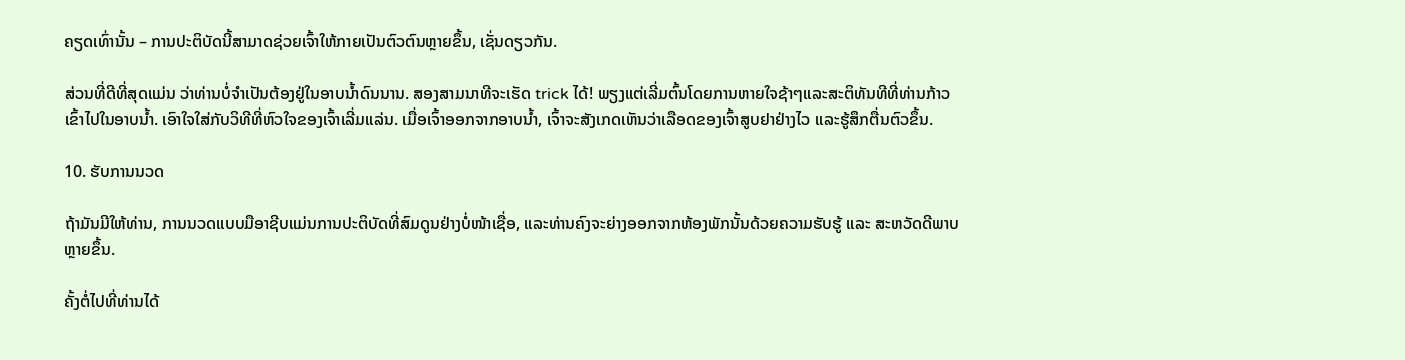ຄຽດເທົ່ານັ້ນ – ການປະຕິບັດນີ້ສາມາດຊ່ວຍເຈົ້າໃຫ້ກາຍເປັນຕົວຕົນຫຼາຍຂຶ້ນ, ເຊັ່ນດຽວກັນ.

ສ່ວນທີ່ດີທີ່ສຸດແມ່ນ ວ່າທ່ານບໍ່ຈໍາເປັນຕ້ອງຢູ່ໃນອາບນ້ຳດົນນານ. ສອງສາມນາທີຈະເຮັດ trick ໄດ້! ພຽງແຕ່ເລີ່ມຕົ້ນໂດຍການຫາຍໃຈຊ້າໆແລະສະຕິທັນທີທີ່ທ່ານກ້າວເຂົ້າໄປໃນອາບນ້ຳ. ເອົາໃຈໃສ່ກັບວິທີທີ່ຫົວໃຈຂອງເຈົ້າເລີ່ມແລ່ນ. ເມື່ອເຈົ້າອອກຈາກອາບນ້ຳ, ເຈົ້າຈະສັງເກດເຫັນວ່າເລືອດຂອງເຈົ້າສູບຢາຢ່າງໄວ ແລະຮູ້ສຶກຕື່ນຕົວຂຶ້ນ.

10. ຮັບການນວດ

ຖ້າມັນມີໃຫ້ທ່ານ, ການນວດແບບມືອາຊີບແມ່ນການປະຕິບັດທີ່ສົມດູນຢ່າງບໍ່ໜ້າເຊື່ອ, ແລະທ່ານຄົງຈະຍ່າງອອກຈາກຫ້ອງພັກນັ້ນດ້ວຍຄວາມຮັບຮູ້ ແລະ ສະຫວັດດີພາບຫຼາຍຂຶ້ນ.

ຄັ້ງຕໍ່ໄປທີ່ທ່ານໄດ້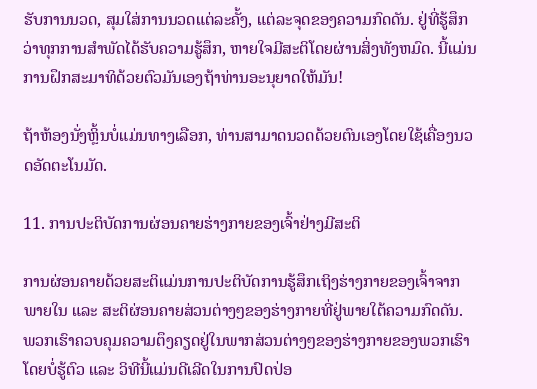ຮັບການນວດ, ສຸມໃສ່ການນວດແຕ່ລະຄັ້ງ, ແຕ່ລະຈຸດຂອງຄວາມກົດດັນ. ຢູ່ທີ່ຮູ້ສຶກວ່າທຸກການສໍາພັດໄດ້ຮັບຄວາມຮູ້ສຶກ, ຫາຍໃຈມີສະຕິໂດຍຜ່ານສິ່ງທັງຫມົດ. ນີ້ແມ່ນການຝຶກສະມາທິດ້ວຍຕົວມັນເອງຖ້າທ່ານອະນຸຍາດໃຫ້ມັນ!

ຖ້າຫ້ອງນັ່ງຫຼິ້ນບໍ່ແມ່ນທາງເລືອກ, ທ່ານສາມາດນວດດ້ວຍຕົນເອງໂດຍໃຊ້ເຄື່ອງນວດອັດຕະໂນມັດ.

11. ການປະຕິບັດການຜ່ອນຄາຍຮ່າງກາຍຂອງເຈົ້າຢ່າງມີສະຕິ

ການຜ່ອນຄາຍດ້ວຍສະຕິແມ່ນການປະຕິບັດການຮູ້ສຶກເຖິງຮ່າງກາຍຂອງເຈົ້າຈາກພາຍໃນ ແລະ ສະຕິຜ່ອນຄາຍສ່ວນຕ່າງໆຂອງຮ່າງກາຍທີ່ຢູ່ພາຍໃຕ້ຄວາມກົດດັນ. ພວກເຮົາຄວບຄຸມຄວາມຕຶງຄຽດຢູ່ໃນພາກສ່ວນຕ່າງໆຂອງຮ່າງກາຍຂອງພວກເຮົາໂດຍບໍ່ຮູ້ຕົວ ແລະ ວິທີນີ້ແມ່ນດີເລີດໃນການປົດປ່ອ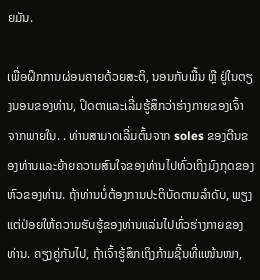ຍມັນ.

ເພື່ອຝຶກການຜ່ອນຄາຍດ້ວຍສະຕິ, ນອນກັບພື້ນ ຫຼື ຢູ່ໃນຕຽງນອນຂອງທ່ານ, ປິດຕາແລະເລີ່ມຮູ້ສຶກວ່າຮ່າງກາຍຂອງເຈົ້າຈາກພາຍໃນ. . ທ່ານສາມາດເລີ່ມຕົ້ນຈາກ soles ຂອງຕີນຂອງທ່ານແລະຍ້າຍຄວາມສົນໃຈຂອງທ່ານໄປທົ່ວເຖິງມົງກຸດຂອງຫົວຂອງທ່ານ. ຖ້າທ່ານບໍ່ຕ້ອງການປະຕິບັດຕາມລໍາດັບ, ພຽງແຕ່ປ່ອຍໃຫ້ຄວາມຮັບຮູ້ຂອງທ່ານແລ່ນໄປທົ່ວຮ່າງກາຍຂອງທ່ານ. ຄຽງຄູ່ກັນໄປ, ຖ້າເຈົ້າຮູ້ສຶກເຖິງກ້າມຊີ້ນທີ່ແໜ້ນໜາ,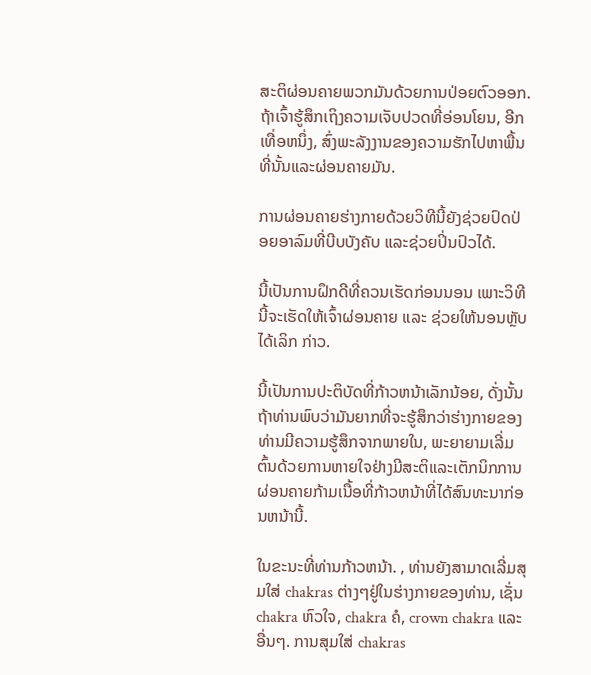ສະຕິຜ່ອນຄາຍພວກມັນດ້ວຍການປ່ອຍຕົວອອກ. ຖ້າເຈົ້າຮູ້ສຶກເຖິງຄວາມເຈັບປວດທີ່ອ່ອນໂຍນ, ອີກເທື່ອຫນຶ່ງ, ສົ່ງພະລັງງານຂອງຄວາມຮັກໄປຫາພື້ນທີ່ນັ້ນແລະຜ່ອນຄາຍມັນ.

ການຜ່ອນຄາຍຮ່າງກາຍດ້ວຍວິທີນີ້ຍັງຊ່ວຍປົດປ່ອຍອາລົມທີ່ບີບບັງຄັບ ແລະຊ່ວຍປິ່ນປົວໄດ້.

ນີ້ເປັນການຝຶກດີທີ່ຄວນເຮັດກ່ອນນອນ ເພາະວິທີນີ້ຈະເຮັດໃຫ້ເຈົ້າຜ່ອນຄາຍ ແລະ ຊ່ວຍໃຫ້ນອນຫຼັບໄດ້ເລິກ ກ່າວ.

ນີ້ເປັນການປະຕິບັດທີ່ກ້າວຫນ້າເລັກນ້ອຍ, ດັ່ງນັ້ນຖ້າທ່ານພົບວ່າມັນຍາກທີ່ຈະຮູ້ສຶກວ່າຮ່າງກາຍຂອງທ່ານມີຄວາມຮູ້ສຶກຈາກພາຍໃນ, ພະຍາຍາມເລີ່ມຕົ້ນດ້ວຍການຫາຍໃຈຢ່າງມີສະຕິແລະເຕັກນິກການຜ່ອນຄາຍກ້າມເນື້ອທີ່ກ້າວຫນ້າທີ່ໄດ້ສົນທະນາກ່ອນຫນ້ານີ້.

ໃນຂະນະທີ່ທ່ານກ້າວຫນ້າ. , ທ່ານຍັງສາມາດເລີ່ມສຸມໃສ່ chakras ຕ່າງໆຢູ່ໃນຮ່າງກາຍຂອງທ່ານ, ເຊັ່ນ chakra ຫົວໃຈ, chakra ຄໍ, crown chakra ແລະອື່ນໆ. ການສຸມໃສ່ chakras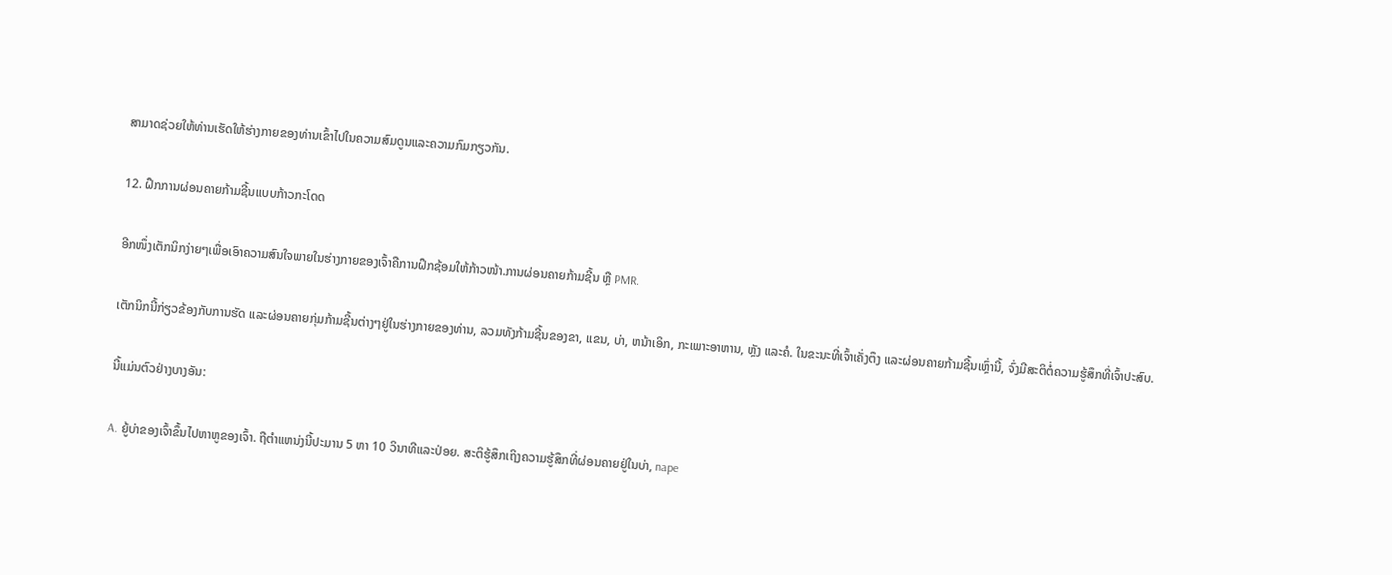ສາມາດຊ່ວຍໃຫ້ທ່ານເຮັດໃຫ້ຮ່າງກາຍຂອງທ່ານເຂົ້າໄປໃນຄວາມສົມດູນແລະຄວາມກົມກຽວກັນ.

12. ຝຶກການຜ່ອນຄາຍກ້າມຊີ້ນແບບກ້າວກະໂດດ

ອີກໜຶ່ງເຕັກນິກງ່າຍໆເພື່ອເອົາຄວາມສົນໃຈພາຍໃນຮ່າງກາຍຂອງເຈົ້າຄືການຝຶກຊ້ອມໃຫ້ກ້າວໜ້າ.ການຜ່ອນຄາຍກ້າມຊີ້ນ ຫຼື PMR.

ເຕັກນິກນີ້ກ່ຽວຂ້ອງກັບການຮັດ ແລະຜ່ອນຄາຍກຸ່ມກ້າມຊີ້ນຕ່າງໆຢູ່ໃນຮ່າງກາຍຂອງທ່ານ, ລວມທັງກ້າມຊີ້ນຂອງຂາ, ແຂນ, ບ່າ, ຫນ້າເອິກ, ກະເພາະອາຫານ, ຫຼັງ ແລະຄໍ. ໃນຂະນະທີ່ເຈົ້າເຄັ່ງຕຶງ ແລະຜ່ອນຄາຍກ້າມຊີ້ນເຫຼົ່ານີ້, ຈົ່ງມີສະຕິຕໍ່ຄວາມຮູ້ສຶກທີ່ເຈົ້າປະສົບ.

ນີ້ແມ່ນຕົວຢ່າງບາງອັນ:

A. ຍູ້ບ່າຂອງເຈົ້າຂຶ້ນໄປຫາຫູຂອງເຈົ້າ. ຖືຕໍາແຫນ່ງນີ້ປະມານ 5 ຫາ 10 ວິນາທີແລະປ່ອຍ. ສະຕິຮູ້ສຶກເຖິງຄວາມຮູ້ສຶກທີ່ຜ່ອນຄາຍຢູ່ໃນບ່າ, nape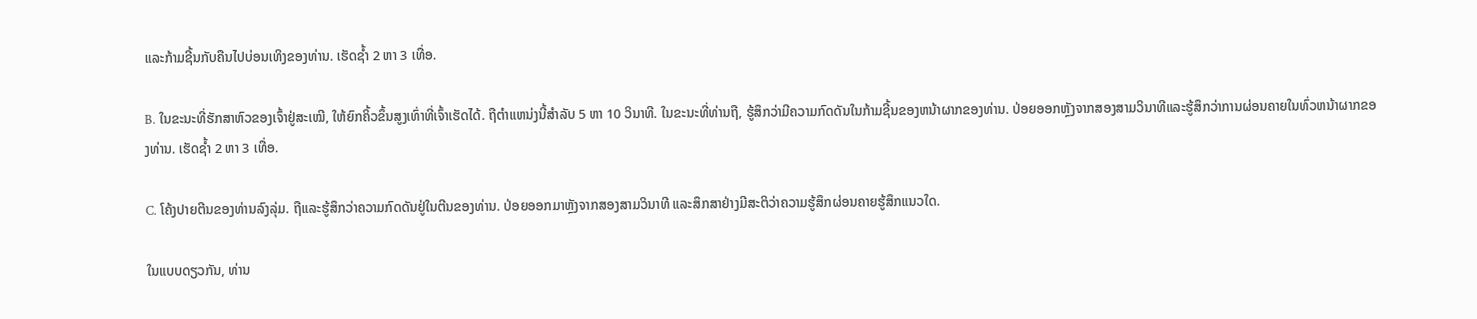ແລະກ້າມຊີ້ນກັບຄືນໄປບ່ອນເທິງຂອງທ່ານ. ເຮັດຊ້ຳ 2 ຫາ 3 ເທື່ອ.

B. ໃນຂະນະທີ່ຮັກສາຫົວຂອງເຈົ້າຢູ່ສະເໝີ, ໃຫ້ຍົກຄິ້ວຂຶ້ນສູງເທົ່າທີ່ເຈົ້າເຮັດໄດ້. ຖືຕໍາແຫນ່ງນີ້ສໍາລັບ 5 ຫາ 10 ວິນາທີ. ໃນຂະນະທີ່ທ່ານຖື, ຮູ້ສຶກວ່າມີຄວາມກົດດັນໃນກ້າມຊີ້ນຂອງຫນ້າຜາກຂອງທ່ານ. ປ່ອຍອອກຫຼັງຈາກສອງສາມວິນາທີແລະຮູ້ສຶກວ່າການຜ່ອນຄາຍໃນທົ່ວຫນ້າຜາກຂອງທ່ານ. ເຮັດຊ້ຳ 2 ຫາ 3 ເທື່ອ.

C. ໂຄ້ງປາຍຕີນຂອງທ່ານລົງລຸ່ມ. ຖືແລະຮູ້ສຶກວ່າຄວາມກົດດັນຢູ່ໃນຕີນຂອງທ່ານ. ປ່ອຍອອກມາຫຼັງຈາກສອງສາມວິນາທີ ແລະສຶກສາຢ່າງມີສະຕິວ່າຄວາມຮູ້ສຶກຜ່ອນຄາຍຮູ້ສຶກແນວໃດ.

ໃນແບບດຽວກັນ, ທ່ານ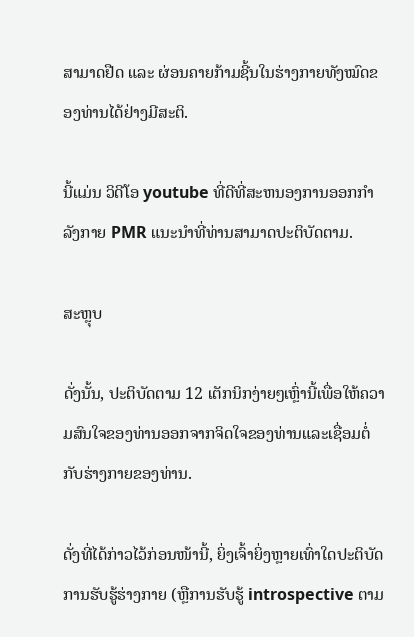ສາມາດຢືດ ແລະ ຜ່ອນຄາຍກ້າມຊີ້ນໃນຮ່າງກາຍທັງໝົດຂອງທ່ານໄດ້ຢ່າງມີສະຕິ.

ນີ້ແມ່ນ ວິດີໂອ youtube ທີ່ດີທີ່ສະຫນອງການອອກກໍາລັງກາຍ PMR ແນະນໍາທີ່ທ່ານສາມາດປະຕິບັດຕາມ.

ສະຫຼຸບ

ດັ່ງນັ້ນ, ປະຕິບັດຕາມ 12 ເຕັກນິກງ່າຍໆເຫຼົ່ານີ້ເພື່ອໃຫ້ຄວາມສົນໃຈຂອງທ່ານອອກຈາກຈິດໃຈຂອງທ່ານແລະເຊື່ອມຕໍ່ກັບຮ່າງກາຍຂອງທ່ານ.

ດັ່ງທີ່ໄດ້ກ່າວໄວ້ກ່ອນໜ້ານີ້, ຍິ່ງເຈົ້າຍິ່ງຫຼາຍເທົ່າໃດປະຕິບັດການຮັບຮູ້ຮ່າງກາຍ (ຫຼືການຮັບຮູ້ introspective ຕາມ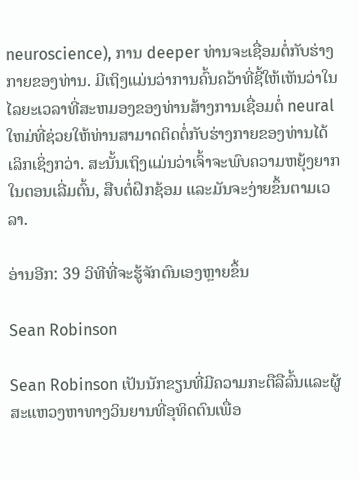neuroscience), ການ deeper ທ່ານຈະເຊື່ອມຕໍ່ກັບຮ່າງກາຍຂອງທ່ານ. ມີເຖິງແມ່ນວ່າການຄົ້ນຄວ້າທີ່ຊີ້ໃຫ້ເຫັນວ່າໃນໄລຍະເວລາທີ່ສະຫມອງຂອງທ່ານສ້າງການເຊື່ອມຕໍ່ neural ໃຫມ່ທີ່ຊ່ວຍໃຫ້ທ່ານສາມາດຕິດຕໍ່ກັບຮ່າງກາຍຂອງທ່ານໄດ້ເລິກເຊິ່ງກວ່າ. ສະນັ້ນເຖິງແມ່ນວ່າເຈົ້າຈະພົບຄວາມຫຍຸ້ງຍາກໃນຕອນເລີ່ມຕົ້ນ, ສືບຕໍ່ຝຶກຊ້ອມ ແລະມັນຈະງ່າຍຂຶ້ນຕາມເວລາ.

ອ່ານອີກ: 39 ວິທີທີ່ຈະຮູ້ຈັກຕົນເອງຫຼາຍຂຶ້ນ

Sean Robinson

Sean Robinson ເປັນນັກຂຽນທີ່ມີຄວາມກະຕືລືລົ້ນແລະຜູ້ສະແຫວງຫາທາງວິນຍານທີ່ອຸທິດຕົນເພື່ອ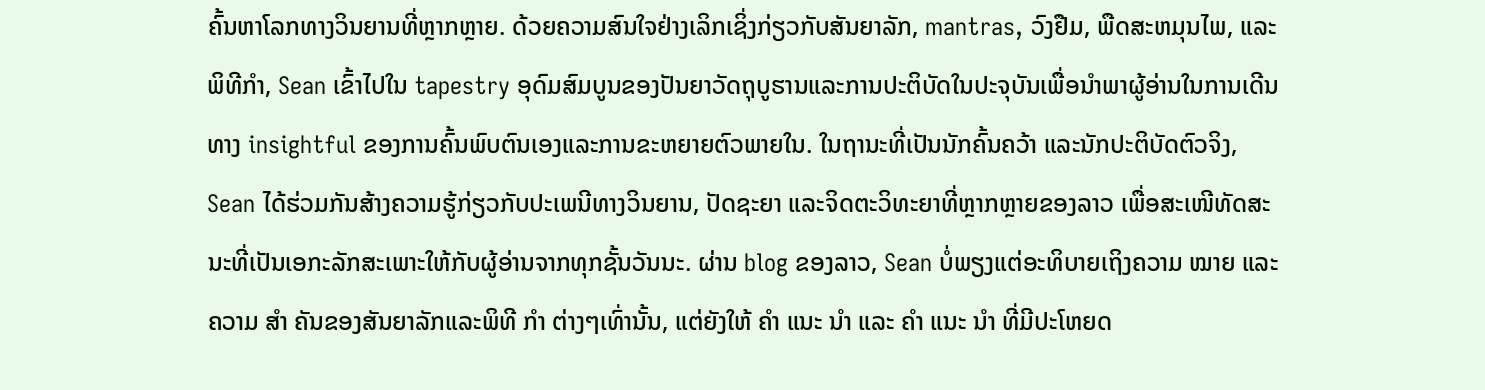ຄົ້ນຫາໂລກທາງວິນຍານທີ່ຫຼາກຫຼາຍ. ດ້ວຍຄວາມສົນໃຈຢ່າງເລິກເຊິ່ງກ່ຽວກັບສັນຍາລັກ, mantras, ວົງຢືມ, ພືດສະຫມຸນໄພ, ແລະພິທີກໍາ, Sean ເຂົ້າໄປໃນ tapestry ອຸດົມສົມບູນຂອງປັນຍາວັດຖຸບູຮານແລະການປະຕິບັດໃນປະຈຸບັນເພື່ອນໍາພາຜູ້ອ່ານໃນການເດີນທາງ insightful ຂອງການຄົ້ນພົບຕົນເອງແລະການຂະຫຍາຍຕົວພາຍໃນ. ໃນຖານະທີ່ເປັນນັກຄົ້ນຄວ້າ ແລະນັກປະຕິບັດຕົວຈິງ, Sean ໄດ້ຮ່ວມກັນສ້າງຄວາມຮູ້ກ່ຽວກັບປະເພນີທາງວິນຍານ, ປັດຊະຍາ ແລະຈິດຕະວິທະຍາທີ່ຫຼາກຫຼາຍຂອງລາວ ເພື່ອສະເໜີທັດສະນະທີ່ເປັນເອກະລັກສະເພາະໃຫ້ກັບຜູ້ອ່ານຈາກທຸກຊັ້ນວັນນະ. ຜ່ານ blog ຂອງລາວ, Sean ບໍ່ພຽງແຕ່ອະທິບາຍເຖິງຄວາມ ໝາຍ ແລະຄວາມ ສຳ ຄັນຂອງສັນຍາລັກແລະພິທີ ກຳ ຕ່າງໆເທົ່ານັ້ນ, ແຕ່ຍັງໃຫ້ ຄຳ ແນະ ນຳ ແລະ ຄຳ ແນະ ນຳ ທີ່ມີປະໂຫຍດ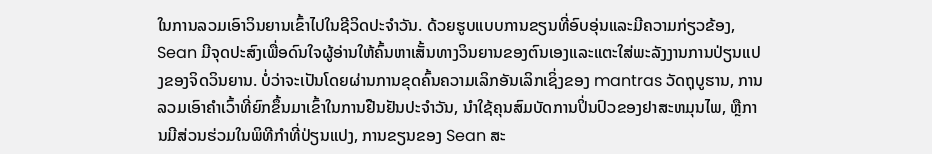ໃນການລວມເອົາວິນຍານເຂົ້າໄປໃນຊີວິດປະຈໍາວັນ. ດ້ວຍຮູບແບບການຂຽນທີ່ອົບອຸ່ນແລະມີຄວາມກ່ຽວຂ້ອງ, Sean ມີຈຸດປະສົງເພື່ອດົນໃຈຜູ້ອ່ານໃຫ້ຄົ້ນຫາເສັ້ນທາງວິນຍານຂອງຕົນເອງແລະແຕະໃສ່ພະລັງງານການປ່ຽນແປງຂອງຈິດວິນຍານ. ບໍ່ວ່າຈະເປັນໂດຍຜ່ານການຂຸດຄົ້ນຄວາມເລິກອັນເລິກເຊິ່ງຂອງ mantras ວັດຖຸບູຮານ, ການລວມເອົາຄໍາເວົ້າທີ່ຍົກຂຶ້ນມາເຂົ້າໃນການຢືນຢັນປະຈໍາວັນ, ນໍາໃຊ້ຄຸນສົມບັດການປິ່ນປົວຂອງຢາສະຫມຸນໄພ, ຫຼືການມີສ່ວນຮ່ວມໃນພິທີກໍາທີ່ປ່ຽນແປງ, ການຂຽນຂອງ Sean ສະ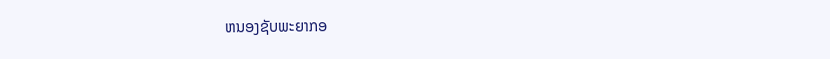ຫນອງຊັບພະຍາກອ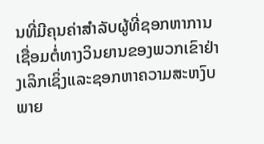ນທີ່ມີຄຸນຄ່າສໍາລັບຜູ້ທີ່ຊອກຫາການເຊື່ອມຕໍ່ທາງວິນຍານຂອງພວກເຂົາຢ່າງເລິກເຊິ່ງແລະຊອກຫາຄວາມສະຫງົບພາຍ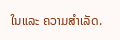ໃນແລະ ຄວາມສຳເລັດ.